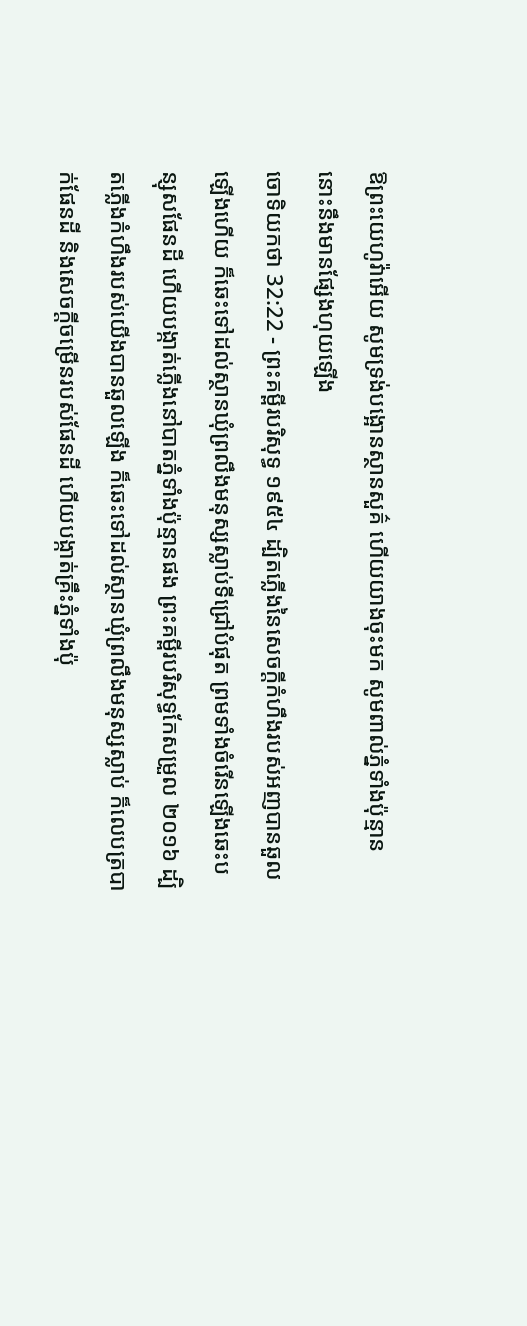ឱព្រះយេហូវ៉ាអើយ សូមទ្រង់បង្អោនស្ថានសួគ៌ ហើយយាងចុះមក សូមពាល់ភ្នំទាំងប៉ុន្មាន នោះនឹងមានផ្សែងហុយឡើង
ចោទិយកថា 32:22 - ព្រះគម្ពីរបរិសុទ្ធ ១៩៥៤ ដ្បិតភ្លើងនៃសេចក្ដីកំហឹងរបស់អញបានឆួលឡើងហើយ ក៏ឆេះទៅដល់ស្ថានឃុំព្រលឹងមនុស្សស្លាប់ទីជ្រៅបំផុត ព្រមទាំងចំរើនឡើងឆេះបន្សុសផែនដី ហើយបង្កាត់ភ្លើងនៅបាតភ្នំទាំងប៉ុន្មានផង ព្រះគម្ពីរបរិសុទ្ធកែសម្រួល ២០១៦ ដ្បិតភ្លើងកំហឹងរបស់យើងបានឆួលឡើង ក៏ឆេះទៅដល់ស្ថានឃុំព្រលឹងមនុស្សស្លាប់ ក៏លេបត្របាក់ផែនដី និងសេចក្ដីចម្រើនរបស់ផែនដី ហើយបង្កាត់គ្រឹះភ្នំទាំងប៉ុ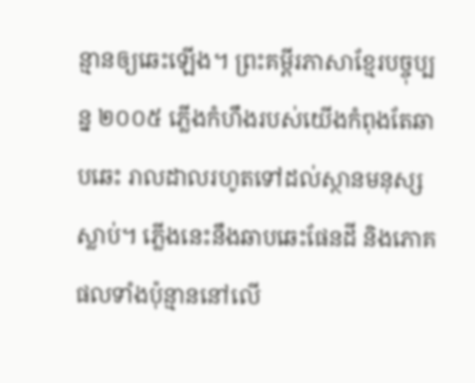ន្មានឲ្យឆេះឡើង។ ព្រះគម្ពីរភាសាខ្មែរបច្ចុប្បន្ន ២០០៥ ភ្លើងកំហឹងរបស់យើងកំពុងតែឆាបឆេះ រាលដាលរហូតទៅដល់ស្ថានមនុស្សស្លាប់។ ភ្លើងនេះនឹងឆាបឆេះផែនដី និងភោគផលទាំងប៉ុន្មាននៅលើ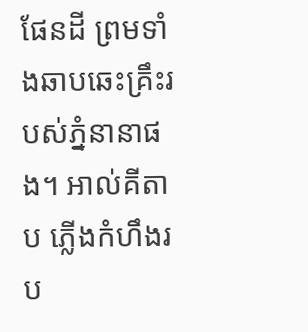ផែនដី ព្រមទាំងឆាបឆេះគ្រឹះរបស់ភ្នំនានាផង។ អាល់គីតាប ភ្លើងកំហឹងរប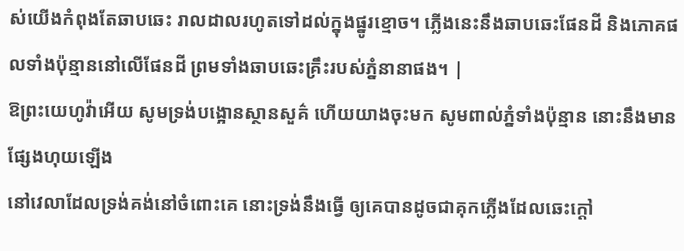ស់យើងកំពុងតែឆាបឆេះ រាលដាលរហូតទៅដល់ក្នុងផ្នូរខ្មោច។ ភ្លើងនេះនឹងឆាបឆេះផែនដី និងភោគផលទាំងប៉ុន្មាននៅលើផែនដី ព្រមទាំងឆាបឆេះគ្រឹះរបស់ភ្នំនានាផង។ |
ឱព្រះយេហូវ៉ាអើយ សូមទ្រង់បង្អោនស្ថានសួគ៌ ហើយយាងចុះមក សូមពាល់ភ្នំទាំងប៉ុន្មាន នោះនឹងមានផ្សែងហុយឡើង
នៅវេលាដែលទ្រង់គង់នៅចំពោះគេ នោះទ្រង់នឹងធ្វើ ឲ្យគេបានដូចជាគុកភ្លើងដែលឆេះក្តៅ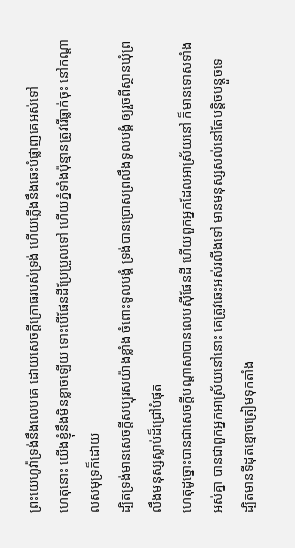ព្រះយេហូវ៉ាទ្រង់នឹងលេបគេ ដោយសេចក្ដីក្រោធរបស់ទ្រង់ ហើយភ្លើងនឹងឆេះបំផ្លាញគេអស់ទៅ
ហេតុនោះ យើងខ្ញុំនឹងមិនខ្លាចឡើយ ទោះបើផែនដីប្រែប្រួលទៅ ហើយភ្នំទាំងប៉ុន្មានត្រូវរើធ្លាក់ចុះ នៅកណ្តាលសមុទ្រក៏ដោយ
ដ្បិតទ្រង់មានសេចក្ដីសប្បុរសយ៉ាងខ្លាំង ចំពោះទូលបង្គំ ទ្រង់បានប្រោសព្រលឹងទូលបង្គំ ឲ្យរួចពីស្ថានឃុំព្រលឹងមនុស្សស្លាប់ដ៏ជ្រៅបំផុត
ហេតុដូច្នោះបានជាសេចក្ដីបណ្តាសាបានលេបស៊ីផែនដី ហើយពួកអ្នកដែលអាស្រ័យនៅ ក៏មានទោសទាំងអស់គ្នា បានជាពួកអ្នកអាស្រ័យនៅនោះ គេត្រូវឆេះអស់រលីងទៅ មានមនុស្សសល់នៅតែបន្តិចបន្តួចទេ
ដ្បិតមានទីដុតខ្មោចត្រៀមទុកតាំង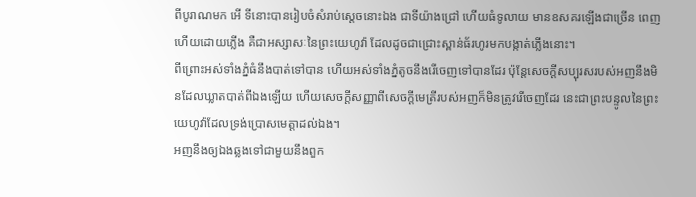ពីបូរាណមក អើ ទីនោះបានរៀបចំសំរាប់ស្តេចនោះឯង ជាទីយ៉ាងជ្រៅ ហើយធំទូលាយ មានឧសគរឡើងជាច្រើន ពេញហើយដោយភ្លើង គឺជាអស្សាសៈនៃព្រះយេហូវ៉ា ដែលដូចជាជ្រោះស្ពាន់ធ័រហូរមកបង្កាត់ភ្លើងនោះ។
ពីព្រោះអស់ទាំងភ្នំធំនឹងបាត់ទៅបាន ហើយអស់ទាំងភ្នំតូចនឹងរើចេញទៅបានដែរ ប៉ុន្តែសេចក្ដីសប្បុរសរបស់អញនឹងមិនដែលឃ្លាតបាត់ពីឯងឡើយ ហើយសេចក្ដីសញ្ញាពីសេចក្ដីមេត្រីរបស់អញក៏មិនត្រូវរើចេញដែរ នេះជាព្រះបន្ទូលនៃព្រះយេហូវ៉ាដែលទ្រង់ប្រោសមេត្តាដល់ឯង។
អញនឹងឲ្យឯងឆ្លងទៅជាមួយនឹងពួក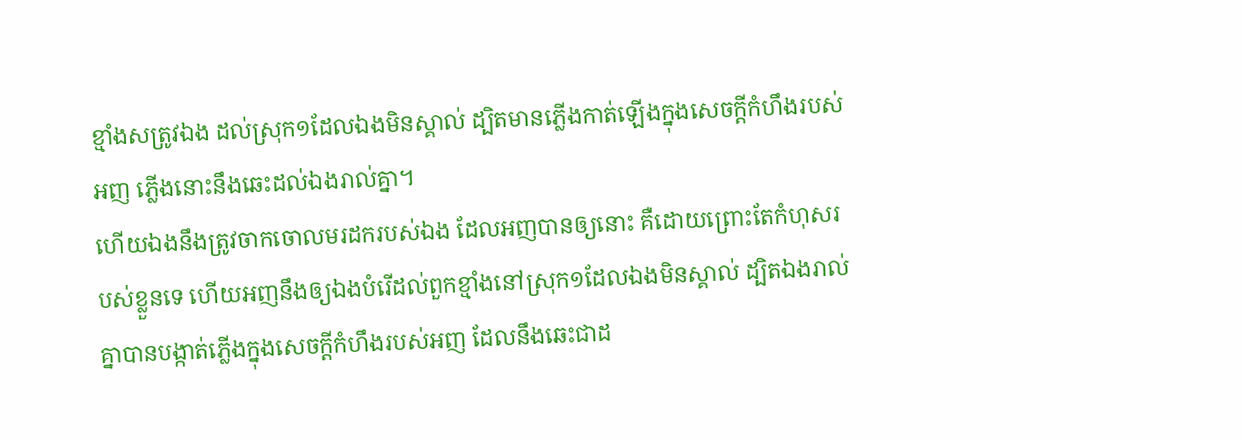ខ្មាំងសត្រូវឯង ដល់ស្រុក១ដែលឯងមិនស្គាល់ ដ្បិតមានភ្លើងកាត់ឡើងក្នុងសេចក្ដីកំហឹងរបស់អញ ភ្លើងនោះនឹងឆេះដល់ឯងរាល់គ្នា។
ហើយឯងនឹងត្រូវចាកចោលមរដករបស់ឯង ដែលអញបានឲ្យនោះ គឺដោយព្រោះតែកំហុសរបស់ខ្លួនទេ ហើយអញនឹងឲ្យឯងបំរើដល់ពួកខ្មាំងនៅស្រុក១ដែលឯងមិនស្គាល់ ដ្បិតឯងរាល់គ្នាបានបង្កាត់ភ្លើងក្នុងសេចក្ដីកំហឹងរបស់អញ ដែលនឹងឆេះជាដ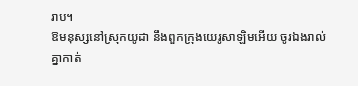រាប។
ឱមនុស្សនៅស្រុកយូដា នឹងពួកក្រុងយេរូសាឡិមអើយ ចូរឯងរាល់គ្នាកាត់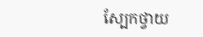ស្បែកថ្វាយ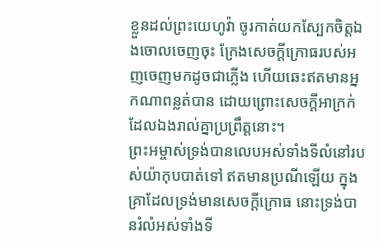ខ្លួនដល់ព្រះយេហូវ៉ា ចូរកាត់យកស្បែកចិត្តឯងចោលចេញចុះ ក្រែងសេចក្ដីក្រោធរបស់អញចេញមកដូចជាភ្លើង ហើយឆេះឥតមានអ្នកណាពន្លត់បាន ដោយព្រោះសេចក្ដីអាក្រក់ដែលឯងរាល់គ្នាប្រព្រឹត្តនោះ។
ព្រះអម្ចាស់ទ្រង់បានលេបអស់ទាំងទីលំនៅរបស់យ៉ាកុបបាត់ទៅ ឥតមានប្រណីឡើយ ក្នុងគ្រាដែលទ្រង់មានសេចក្ដីក្រោធ នោះទ្រង់បានរំលំអស់ទាំងទី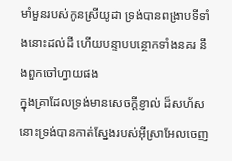មាំមួនរបស់កូនស្រីយូដា ទ្រង់បានពង្រាបទីទាំងនោះដល់ដី ហើយបន្ទាបបន្ថោកទាំងនគរ នឹងពួកចៅហ្វាយផង
ក្នុងគ្រាដែលទ្រង់មានសេចក្ដីខ្ញាល់ ដ៏សហ័ស នោះទ្រង់បានកាត់ស្នែងរបស់អ៊ីស្រាអែលចេញ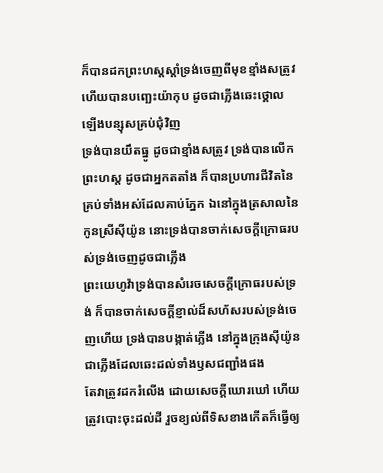ក៏បានដកព្រះហស្តស្តាំទ្រង់ចេញពីមុខខ្មាំងសត្រូវ ហើយបានបញ្ឆេះយ៉ាកុប ដូចជាភ្លើងឆេះថ្គោលឡើងបន្សុសគ្រប់ជុំវិញ
ទ្រង់បានយឹតធ្នូ ដូចជាខ្មាំងសត្រូវ ទ្រង់បានលើកព្រះហស្ត ដូចជាអ្នកតតាំង ក៏បានប្រហារជីវិតនៃគ្រប់ទាំងអស់ដែលគាប់ភ្នែក ឯនៅក្នុងត្រសាលនៃកូនស្រីស៊ីយ៉ូន នោះទ្រង់បានចាក់សេចក្ដីក្រោធរបស់ទ្រង់ចេញដូចជាភ្លើង
ព្រះយេហូវ៉ាទ្រង់បានសំរេចសេចក្ដីក្រោធរបស់ទ្រង់ ក៏បានចាក់សេចក្ដីខ្ញាល់ដ៏សហ័សរបស់ទ្រង់ចេញហើយ ទ្រង់បានបង្កាត់ភ្លើង នៅក្នុងក្រុងស៊ីយ៉ូន ជាភ្លើងដែលឆេះដល់ទាំងឫសជញ្ជាំងផង
តែវាត្រូវដករំលើង ដោយសេចក្ដីឃោរឃៅ ហើយត្រូវបោះចុះដល់ដី រួចខ្យល់ពីទិសខាងកើតក៏ធ្វើឲ្យ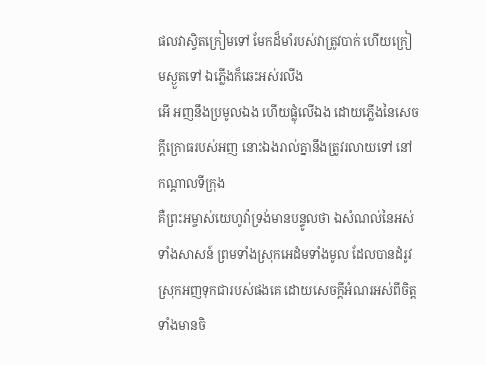ផលវាស្វិតក្រៀមទៅ មែកដ៏មាំរបស់វាត្រូវបាក់ ហើយក្រៀមស្ងួតទៅ ឯភ្លើងក៏ឆេះអស់រលីង
អើ អញនឹងប្រមូលឯង ហើយផ្លុំលើឯង ដោយភ្លើងនៃសេចក្ដីក្រោធរបស់អញ នោះឯងរាល់គ្នានឹងត្រូវរលាយទៅ នៅកណ្តាលទីក្រុង
គឺព្រះអម្ចាស់យេហូវ៉ាទ្រង់មានបន្ទូលថា ឯសំណល់នៃអស់ទាំងសាសន៍ ព្រមទាំងស្រុកអេដំមទាំងមូល ដែលបានដំរូវស្រុកអញទុកជារបស់ផងគេ ដោយសេចក្ដីអំណរអស់ពីចិត្ត ទាំងមានចិ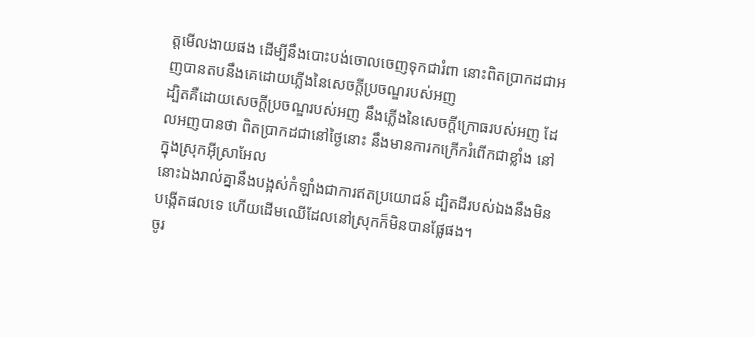ត្តមើលងាយផង ដើម្បីនឹងបោះបង់ចោលចេញទុកជារំពា នោះពិតប្រាកដជាអញបានតបនឹងគេដោយភ្លើងនៃសេចក្ដីប្រចណ្ឌរបស់អញ
ដ្បិតគឺដោយសេចក្ដីប្រចណ្ឌរបស់អញ នឹងភ្លើងនៃសេចក្ដីក្រោធរបស់អញ ដែលអញបានថា ពិតប្រាកដជានៅថ្ងៃនោះ នឹងមានការកក្រើករំពើកជាខ្លាំង នៅក្នុងស្រុកអ៊ីស្រាអែល
នោះឯងរាល់គ្នានឹងបង្អស់កំឡាំងជាការឥតប្រយោជន៍ ដ្បិតដីរបស់ឯងនឹងមិនបង្កើតផលទេ ហើយដើមឈើដែលនៅស្រុកក៏មិនបានផ្លែផង។
ចូរ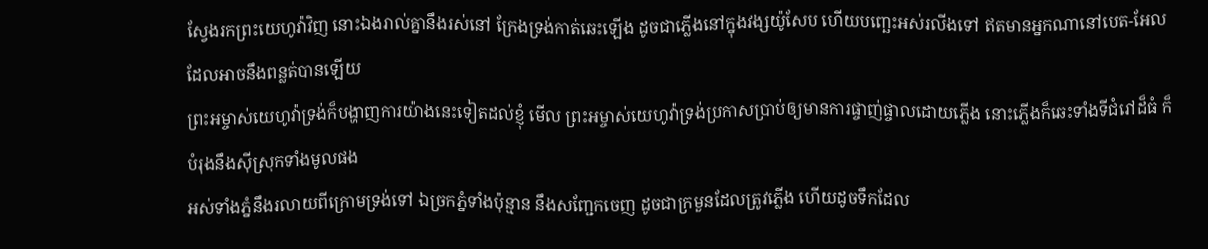ស្វែងរកព្រះយេហូវ៉ាវិញ នោះឯងរាល់គ្នានឹងរស់នៅ ក្រែងទ្រង់កាត់ឆេះឡើង ដូចជាភ្លើងនៅក្នុងវង្សយ៉ូសែប ហើយបញ្ឆេះអស់រលីងទៅ ឥតមានអ្នកណានៅបេត-អែល ដែលអាចនឹងពន្លត់បានឡើយ
ព្រះអម្ចាស់យេហូវ៉ាទ្រង់ក៏បង្ហាញការយ៉ាងនេះទៀតដល់ខ្ញុំ មើល ព្រះអម្ចាស់យេហូវ៉ាទ្រង់ប្រកាសប្រាប់ឲ្យមានការផ្ចាញ់ផ្ចាលដោយភ្លើង នោះភ្លើងក៏ឆេះទាំងទីជំរៅដ៏ធំ ក៏បំរុងនឹងស៊ីស្រុកទាំងមូលផង
អស់ទាំងភ្នំនឹងរលាយពីក្រោមទ្រង់ទៅ ឯច្រកភ្នំទាំងប៉ុន្មាន នឹងសញ្ជែកចេញ ដូចជាក្រមួនដែលត្រូវភ្លើង ហើយដូចទឹកដែល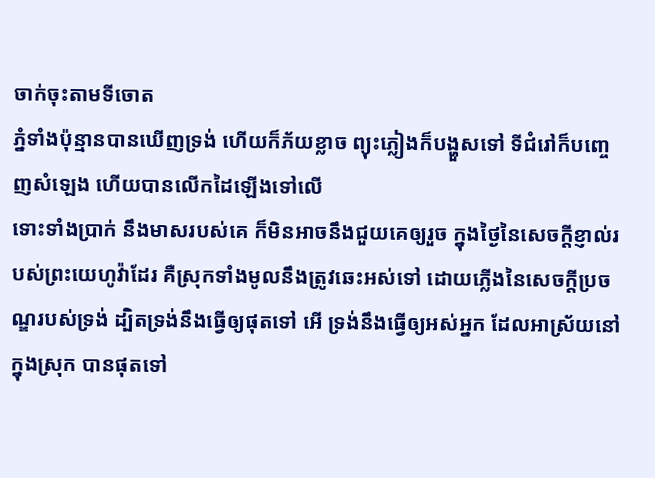ចាក់ចុះតាមទីចោត
ភ្នំទាំងប៉ុន្មានបានឃើញទ្រង់ ហើយក៏ភ័យខ្លាច ព្យុះភ្លៀងក៏បង្ហួសទៅ ទីជំរៅក៏បញ្ចេញសំឡេង ហើយបានលើកដៃឡើងទៅលើ
ទោះទាំងប្រាក់ នឹងមាសរបស់គេ ក៏មិនអាចនឹងជួយគេឲ្យរួច ក្នុងថ្ងៃនៃសេចក្ដីខ្ញាល់របស់ព្រះយេហូវ៉ាដែរ គឺស្រុកទាំងមូលនឹងត្រូវឆេះអស់ទៅ ដោយភ្លើងនៃសេចក្ដីប្រចណ្ឌរបស់ទ្រង់ ដ្បិតទ្រង់នឹងធ្វើឲ្យផុតទៅ អើ ទ្រង់នឹងធ្វើឲ្យអស់អ្នក ដែលអាស្រ័យនៅក្នុងស្រុក បានផុតទៅ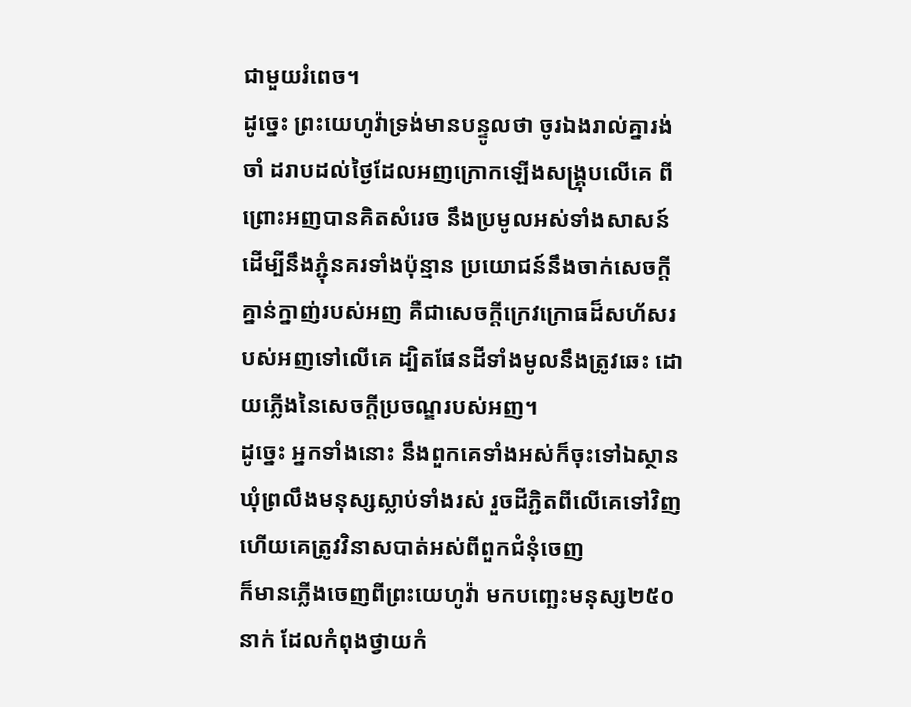ជាមួយរំពេច។
ដូច្នេះ ព្រះយេហូវ៉ាទ្រង់មានបន្ទូលថា ចូរឯងរាល់គ្នារង់ចាំ ដរាបដល់ថ្ងៃដែលអញក្រោកឡើងសង្គ្រុបលើគេ ពីព្រោះអញបានគិតសំរេច នឹងប្រមូលអស់ទាំងសាសន៍ ដើម្បីនឹងភ្ជុំនគរទាំងប៉ុន្មាន ប្រយោជន៍នឹងចាក់សេចក្ដីគ្នាន់ក្នាញ់របស់អញ គឺជាសេចក្ដីក្រេវក្រោធដ៏សហ័សរបស់អញទៅលើគេ ដ្បិតផែនដីទាំងមូលនឹងត្រូវឆេះ ដោយភ្លើងនៃសេចក្ដីប្រចណ្ឌរបស់អញ។
ដូច្នេះ អ្នកទាំងនោះ នឹងពួកគេទាំងអស់ក៏ចុះទៅឯស្ថានឃុំព្រលឹងមនុស្សស្លាប់ទាំងរស់ រួចដីភ្ជិតពីលើគេទៅវិញ ហើយគេត្រូវវិនាសបាត់អស់ពីពួកជំនុំចេញ
ក៏មានភ្លើងចេញពីព្រះយេហូវ៉ា មកបញ្ឆេះមនុស្ស២៥០នាក់ ដែលកំពុងថ្វាយកំ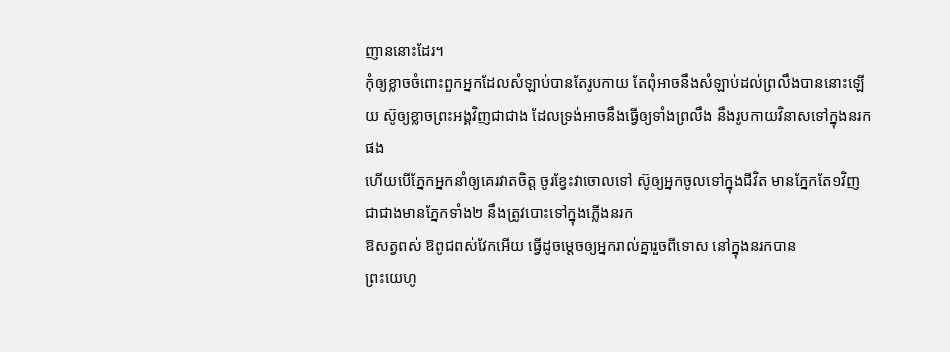ញាននោះដែរ។
កុំឲ្យខ្លាចចំពោះពួកអ្នកដែលសំឡាប់បានតែរូបកាយ តែពុំអាចនឹងសំឡាប់ដល់ព្រលឹងបាននោះឡើយ ស៊ូឲ្យខ្លាចព្រះអង្គវិញជាជាង ដែលទ្រង់អាចនឹងធ្វើឲ្យទាំងព្រលឹង នឹងរូបកាយវិនាសទៅក្នុងនរកផង
ហើយបើភ្នែកអ្នកនាំឲ្យគេរវាតចិត្ត ចូរខ្វែះវាចោលទៅ ស៊ូឲ្យអ្នកចូលទៅក្នុងជីវិត មានភ្នែកតែ១វិញ ជាជាងមានភ្នែកទាំង២ នឹងត្រូវបោះទៅក្នុងភ្លើងនរក
ឱសត្វពស់ ឱពូជពស់វែកអើយ ធ្វើដូចម្តេចឲ្យអ្នករាល់គ្នារួចពីទោស នៅក្នុងនរកបាន
ព្រះយេហូ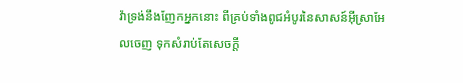វ៉ាទ្រង់នឹងញែកអ្នកនោះ ពីគ្រប់ទាំងពូជអំបូរនៃសាសន៍អ៊ីស្រាអែលចេញ ទុកសំរាប់តែសេចក្ដី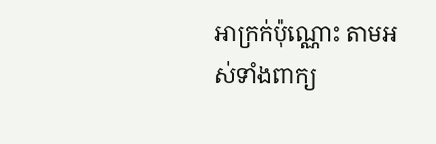អាក្រក់ប៉ុណ្ណោះ តាមអស់ទាំងពាក្យ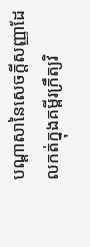បណ្តាសានៃសេចក្ដីសញ្ញាដែលកត់ក្នុងគម្ពីរក្រឹត្យវិ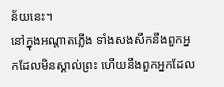ន័យនេះ។
នៅក្នុងអណ្តាតភ្លើង ទាំងសងសឹកនឹងពួកអ្នកដែលមិនស្គាល់ព្រះ ហើយនឹងពួកអ្នកដែល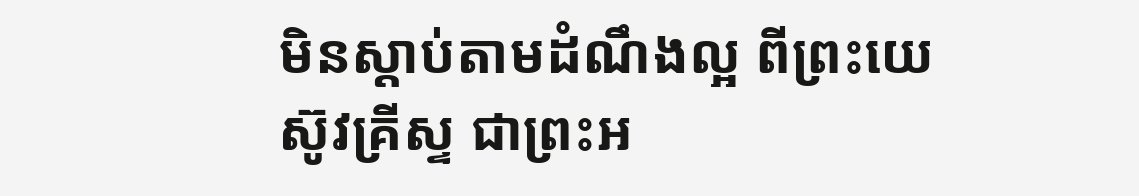មិនស្តាប់តាមដំណឹងល្អ ពីព្រះយេស៊ូវគ្រីស្ទ ជាព្រះអ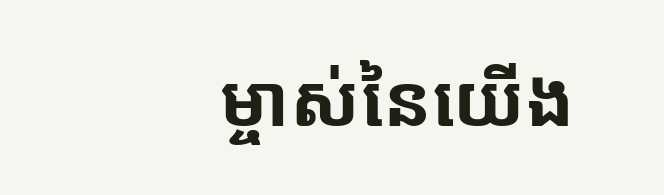ម្ចាស់នៃយើង